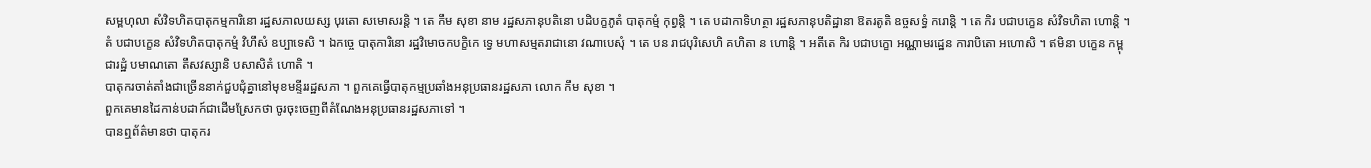សម្ពហុលា សំវិទហិតបាតុកម្មការិនោ រដ្ឋសភាលយស្ស បុរតោ សមោសរន្តិ ។ តេ កឹម សុខា នាម រដ្ឋសភានុបតិនោ បដិបក្ខភូតំ បាតុកម្មំ កុព្វន្តិ ។ តេ បដាកាទិហត្ថា រដ្ឋសភានុបតិដ្ឋានា ឱតរតូតិ ឧច្ចសទ្ធំ ករោន្តិ ។ តេ កិរ បជាបក្ខេន សំវិទហិតា ហោន្តិ ។ តំ បជាបក្ខេន សំវិទហិតបាតុកម្មំ វិហឹសំ ឧប្បាទេសិ ។ ឯកច្ចេ បាតុការិនោ រដ្ឋវិមោចកបក្ខិកេ ទ្វេ មហាសម្មតរាជានោ វណាបេសុំ ។ តេ បន រាជបុរិសេហិ គហិតា ន ហោន្តិ ។ អតីតេ កិរ បជាបក្ខោ អណ្ណាមរដ្ឋេន ការាបិតោ អហោសិ ។ ឥមិនា បក្ខេន កម្ពុជារដ្ឋំ បមាណតោ តឹសវស្សានិ បសាសិតំ ហោតិ ។
បាតុករចាត់តាំងជាច្រើននាក់ជួបជុំគ្នានៅមុខមន្ទីររដ្ឋសភា ។ ពួកគេធ្វើបាតុកម្មប្រឆាំងអនុប្រធានរដ្ឋសភា លោក កឹម សុខា ។
ពួកគេមានដៃកាន់បដាក៍ជាដើមស្រែកថា ចូរចុះចេញពីតំណែងអនុប្រធានរដ្ឋសភាទៅ ។
បានឮព័ត៌មានថា បាតុករ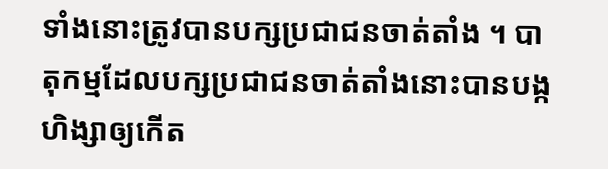ទាំងនោះត្រូវបានបក្សប្រជាជនចាត់តាំង ។ បាតុកម្មដែលបក្សប្រជាជនចាត់តាំងនោះបានបង្កហិង្សាឲ្យកើត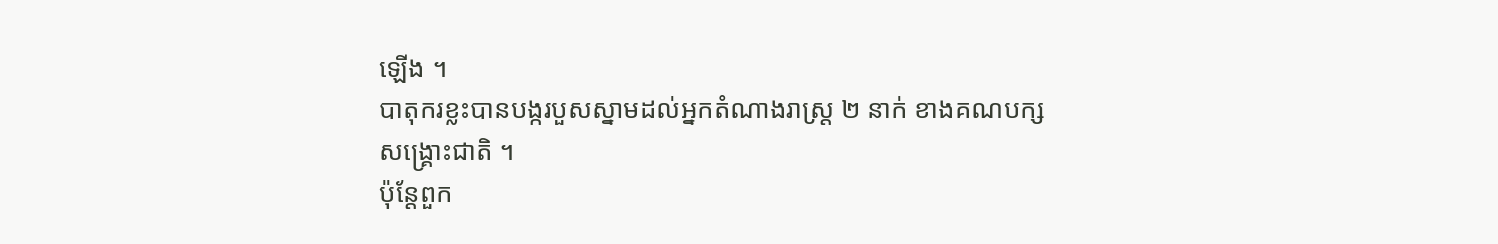ឡើង ។
បាតុករខ្លះបានបង្ករបួសស្នាមដល់អ្នកតំណាងរាស្រ្ត ២ នាក់ ខាងគណបក្សសង្រ្គោះជាតិ ។
ប៉ុន្តែពួក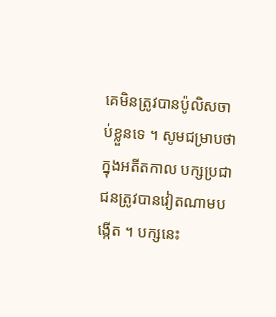គេមិនត្រូវបានប៉ូលិសចាប់ខ្លួនទេ ។ សូមជម្រាបថា ក្នុងអតីតកាល បក្សប្រជាជនត្រូវបានវៀតណាមបង្កើត ។ បក្សនេះ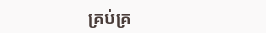គ្រប់គ្រ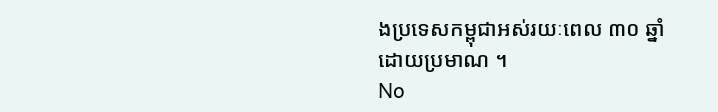ងប្រទេសកម្ពុជាអស់រយៈពេល ៣០ ឆ្នាំ ដោយប្រមាណ ។
No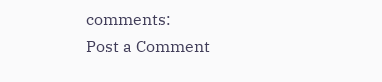comments:
Post a Comment